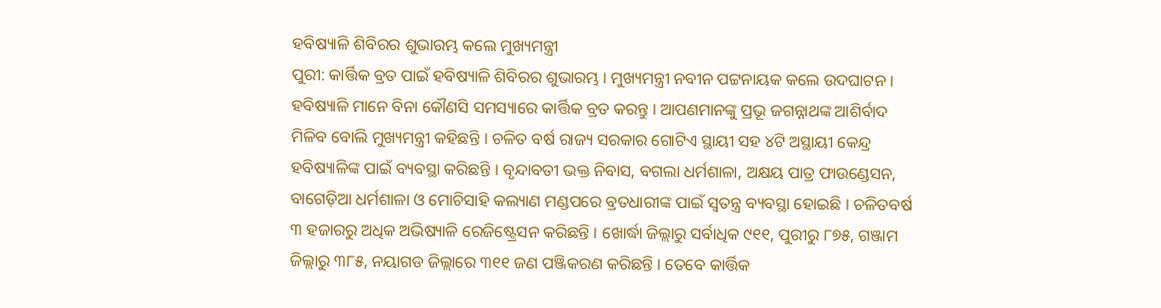ହବିଷ୍ୟାଳି ଶିବିରର ଶୁଭାରମ୍ଭ କଲେ ମୁଖ୍ୟମନ୍ତ୍ରୀ
ପୁରୀ: କାର୍ତ୍ତିକ ବ୍ରତ ପାଇଁ ହବିଷ୍ୟାଳି ଶିବିରର ଶୁଭାରମ୍ଭ । ମୁଖ୍ୟମନ୍ତ୍ରୀ ନବୀନ ପଟ୍ଟନାୟକ କଲେ ଉଦଘାଟନ । ହବିଷ୍ୟାଳି ମାନେ ବିନା କୌଣସି ସମସ୍ୟାରେ କାର୍ତ୍ତିକ ବ୍ରତ କରନ୍ତୁ । ଆପଣମାନଙ୍କୁ ପ୍ରଭୂ ଜଗନ୍ନାଥଙ୍କ ଆଶିର୍ବାଦ ମିଳିବ ବୋଲି ମୁଖ୍ୟମନ୍ତ୍ରୀ କହିଛନ୍ତି । ଚଳିତ ବର୍ଷ ରାଜ୍ୟ ସରକାର ଗୋଟିଏ ସ୍ଥାୟୀ ସହ ୪ଟି ଅସ୍ଥାୟୀ କେନ୍ଦ୍ର ହବିଷ୍ୟାଳିଙ୍କ ପାଇଁ ବ୍ୟବସ୍ଥା କରିଛନ୍ତି । ବୃନ୍ଦାବତୀ ଭକ୍ତ ନିବାସ, ବଗଲା ଧର୍ମଶାଳା, ଅକ୍ଷୟ ପାତ୍ର ଫାଉଣ୍ଡେସନ, ବାଗେଡ଼ିଆ ଧର୍ମଶାଳା ଓ ମୋଚିସାହି କଲ୍ୟାଣ ମଣ୍ଡପରେ ବ୍ରତଧାରୀଙ୍କ ପାଇଁ ସ୍ବତନ୍ତ୍ର ବ୍ୟବସ୍ଥା ହୋଇଛି । ଚଳିତବର୍ଷ ୩ ହଜାରରୁ ଅଧିକ ଅଭିଷ୍ୟାଳି ରେଜିଷ୍ଟ୍ରେସନ କରିଛନ୍ତି । ଖୋର୍ଦ୍ଧା ଜିଲ୍ଲାରୁ ସର୍ବାଧିକ ୯୧୧, ପୁରୀରୁ ୮୭୫, ଗଞ୍ଜାମ ଜିଲ୍ଲାରୁ ୩୮୫, ନୟାଗଡ ଜିଲ୍ଲାରେ ୩୧୧ ଜଣ ପଞ୍ଜିକରଣ କରିଛନ୍ତି । ତେବେ କାର୍ତ୍ତିକ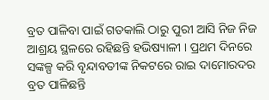ବ୍ରତ ପାଳିବା ପାଇଁ ଗତକାଲି ଠାରୁ ପୁରୀ ଆସି ନିଜ ନିଜ ଆଶ୍ରୟ ସ୍ଥଳରେ ରହିଛନ୍ତି ହଭିଷ୍ୟାଳୀ । ପ୍ରଥମ ଦିନରେ ସଙ୍କଳ୍ପ କରି ବୃନ୍ଦାବତୀଙ୍କ ନିକଟରେ ରାଇ ଦାମୋରଦର ବ୍ରତ ପାଳିଛନ୍ତି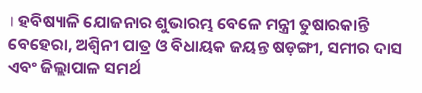। ହବିଷ୍ୟାଳି ଯୋଜନାର ଶୁଭାରମ୍ଭ ବେଳେ ମନ୍ତ୍ରୀ ତୁଷାରକାନ୍ତି ବେହେରା, ଅଶ୍ବିନୀ ପାତ୍ର ଓ ବିଧାୟକ ଜୟନ୍ତ ଷଡ଼ଙ୍ଗୀ, ସମୀର ଦାସ ଏବଂ ଜିଲ୍ଲାପାଳ ସମର୍ଥ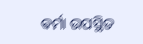ଵର୍ମା ଉପସ୍ଥିତ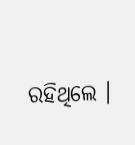ରହିଥିଲେ ।